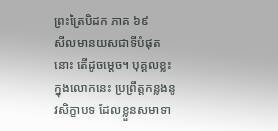ព្រះត្រៃបិដក ភាគ ៦៩
សីលមានយសជាទីបំផុតនោះ តើដូចម្តេច។ បុគ្គលខ្លះ ក្នុងលោកនេះ ប្រព្រឹត្តកន្លងនូវសិក្ខាបទ ដែលខ្លួនសមាទា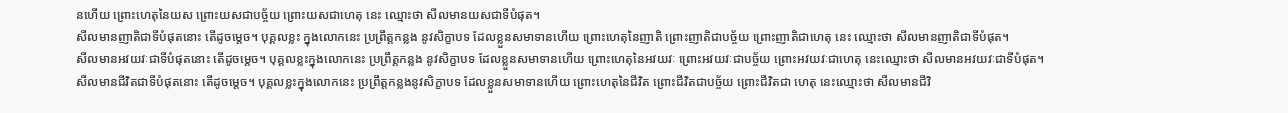នហើយ ព្រោះហេតុនៃយស ព្រោះយសជាបច្ច័យ ព្រោះយសជាហេតុ នេះ ឈ្មោះថា សីលមានយសជាទីបំផុត។
សីលមានញាតិជាទីបំផុតនោះ តើដូចម្តេច។ បុគ្គលខ្លះ ក្នុងលោកនេះ ប្រព្រឹត្តកន្លង នូវសិក្ខាបទ ដែលខ្លួនសមាទានហើយ ព្រោះហេតុនៃញាតិ ព្រោះញាតិជាបច្ច័យ ព្រោះញាតិជាហេតុ នេះ ឈ្មោះថា សីលមានញាតិជាទីបំផុត។
សីលមានអវយវៈជាទីបំផុតនោះ តើដូចម្តេច។ បុគ្គលខ្លះក្នុងលោកនេះ ប្រព្រឹត្តកន្លង នូវសិក្ខាបទ ដែលខ្លួនសមាទានហើយ ព្រោះហេតុនៃអវយវៈ ព្រោះអវយវៈជាបច្ច័យ ព្រោះអវយវៈជាហេតុ នេះឈ្មោះថា សីលមានអវយវៈជាទីបំផុត។
សីលមានជីវិតជាទីបំផុតនោះ តើដូចម្តេច។ បុគ្គលខ្លះក្នុងលោកនេះ ប្រព្រឹត្តកន្លងនូវសិក្ខាបទ ដែលខ្លួនសមាទានហើយ ព្រោះហេតុនៃជីវិត ព្រោះជីវិតជាបច្ច័យ ព្រោះជីវិតជា ហេតុ នេះឈ្មោះថា សីលមានជីវិ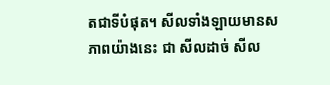តជាទីបំផុត។ សីលទាំងឡាយមានសភាពយ៉ាងនេះ ជា សីលដាច់ សីល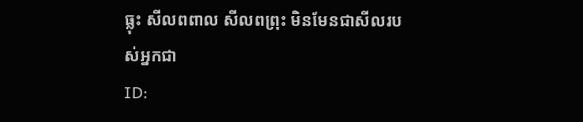ធ្លុះ សីលពពាល សីលពព្រុះ មិនមែនជាសីលរបស់អ្នកជា
ID: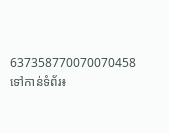637358770070070458
ទៅកាន់ទំព័រ៖